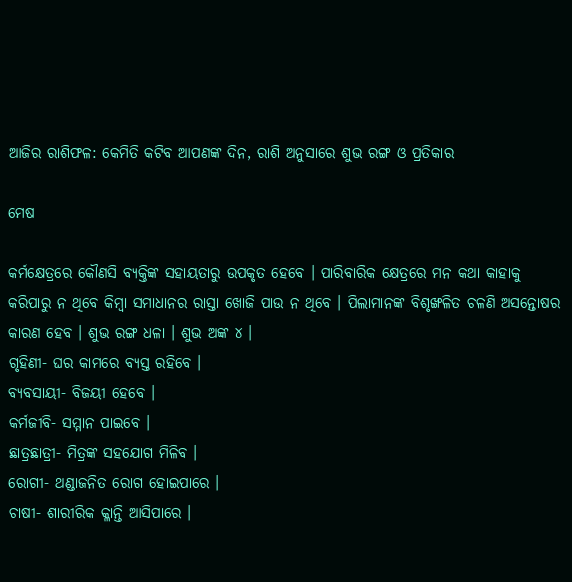ଆଜିର ରାଶିଫଳ: କେମିତି କଟିବ ଆପଣଙ୍କ ଦିନ, ରାଶି ଅନୁସାରେ ଶୁଭ ରଙ୍ଗ ଓ ପ୍ରତିକାର

ମେଷ

କର୍ମକ୍ଷେତ୍ରରେ କୌଣସି ବ୍ୟକ୍ତିଙ୍କ ସହାୟତାରୁ ଉପକୃତ ହେବେ । ପାରିବାରିକ କ୍ଷେତ୍ରରେ ମନ କଥା କାହାକୁ କରିପାରୁ ନ ଥିବେ କିମ୍ବା ସମାଧାନର ରାସ୍ତା ଖୋଜି ପାଉ ନ ଥିବେ । ପିଲାମାନଙ୍କ ବିଶୃଙ୍ଖଳିତ ଚଳଣି ଅସନ୍ତୋଷର କାରଣ ହେବ । ଶୁଭ ରଙ୍ଗ ଧଳା । ଶୁଭ ଅଙ୍କ ୪ ।
ଗୃହିଣୀ- ଘର କାମରେ ବ୍ୟସ୍ତ ରହିବେ ।
ବ୍ୟବସାୟୀ- ବିଜୟୀ ହେବେ ।
କର୍ମଜୀବି- ସମ୍ମାନ ପାଇବେ ।
ଛାତ୍ରଛାତ୍ରୀ- ମିତ୍ରଙ୍କ ସହଯୋଗ ମିଳିବ ।
ରୋଗୀ- ଥଣ୍ଡାଜନିତ ରୋଗ ହୋଇପାରେ ।
ଚାଷୀ- ଶାରୀରିକ କ୍ଳାନ୍ତି ଆସିପାରେ ।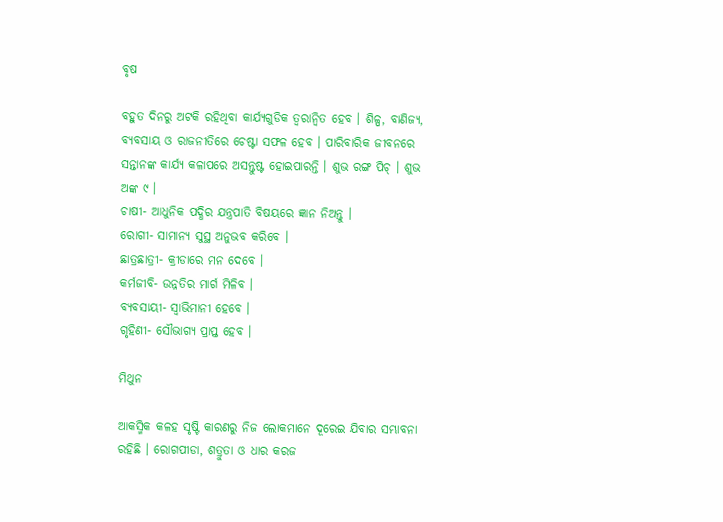ବୃଷ

ବହୁତ ଦିନରୁ ଅଟକି ରହିଥିବା କାର୍ଯ୍ୟଗୁଡିକ ତ୍ୱରାନ୍ୱିତ ହେବ । ଶିଳ୍ପ, ବାଣିଜ୍ୟ, ବ୍ୟବସାୟ ଓ ରାଜନୀତିରେ ଚେଷ୍ଟା ସଫଳ ହେବ । ପାରିବାରିକ ଜୀବନରେ ସନ୍ତାନଙ୍କ କାର୍ଯ୍ୟ କଳାପରେ ଅସନ୍ତୁଷ୍ଟ ହୋଇପାରନ୍ତି । ଶୁଭ ରଙ୍ଗ ପିଚ୍ । ଶୁଭ ଅଙ୍କ ୯ ।
ଚାଷୀ- ଆଧୁନିକ ପଦ୍ଧିର ଯନ୍ତ୍ରପାତି ବିଷୟରେ ଜ୍ଞାନ ନିଅନ୍ତୁ ।
ରୋଗୀ- ସାମାନ୍ୟ ସୁସ୍ଥ ଅନୁଭବ କରିବେ ।
ଛାତ୍ରଛାତ୍ରୀ- କ୍ରୀଡାରେ ମନ ଦେବେ ।
କର୍ମଜୀବି- ଉନ୍ନତିର ମାର୍ଗ ମିଳିବ ।
ବ୍ୟବସାୟୀ- ସ୍ୱାଭିମାନୀ ହେବେ ।
ଗୃହିଣୀ- ସୌଭାଗ୍ୟ ପ୍ରାପ୍ତ ହେବ ।

ମିଥୁନ

ଆକସ୍ମିକ କଳହ ସୃଷ୍ଟି କାରଣରୁ ନିଜ ଲୋକମାନେ ଦୂରେଇ ଯିବାର ସମ୍ଭାବନା ରହିଛି । ରୋଗପୀଡା, ଶତ୍ରୁତା ଓ ଧାର କରଜ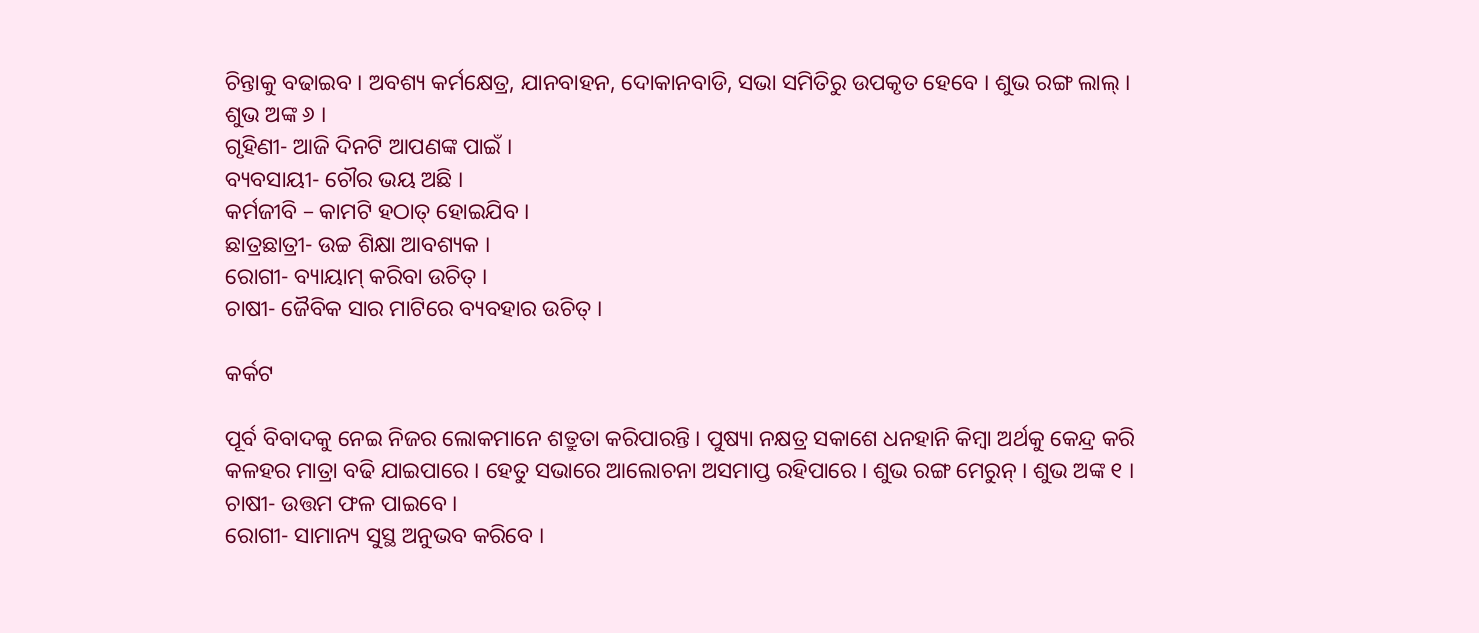ଚିନ୍ତାକୁ ବଢାଇବ । ଅବଶ୍ୟ କର୍ମକ୍ଷେତ୍ର, ଯାନବାହନ, ଦୋକାନବାଡି, ସଭା ସମିତିରୁ ଉପକୃତ ହେବେ । ଶୁଭ ରଙ୍ଗ ଲାଲ୍ । ଶୁଭ ଅଙ୍କ ୬ ।
ଗୃହିଣୀ- ଆଜି ଦିନଟି ଆପଣଙ୍କ ପାଇଁ ।
ବ୍ୟବସାୟୀ- ଚୌର ଭୟ ଅଛି ।
କର୍ମଜୀବି – କାମଟି ହଠାତ୍ ହୋଇଯିବ ।
ଛାତ୍ରଛାତ୍ରୀ- ଉଚ୍ଚ ଶିକ୍ଷା ଆବଶ୍ୟକ ।
ରୋଗୀ- ବ୍ୟାୟାମ୍ କରିବା ଉଚିତ୍ ।
ଚାଷୀ- ଜୈବିକ ସାର ମାଟିରେ ବ୍ୟବହାର ଉଚିତ୍ ।

କର୍କଟ

ପୂର୍ବ ବିବାଦକୁ ନେଇ ନିଜର ଲୋକମାନେ ଶତ୍ରୁତା କରିପାରନ୍ତି । ପୁଷ୍ୟା ନକ୍ଷତ୍ର ସକାଶେ ଧନହାନି କିମ୍ବା ଅର୍ଥକୁ କେନ୍ଦ୍ର କରି କଳହର ମାତ୍ରା ବଢି ଯାଇପାରେ । ହେତୁ ସଭାରେ ଆଲୋଚନା ଅସମାପ୍ତ ରହିପାରେ । ଶୁଭ ରଙ୍ଗ ମେରୁନ୍ । ଶୁଭ ଅଙ୍କ ୧ ।
ଚାଷୀ- ଉତ୍ତମ ଫଳ ପାଇବେ ।
ରୋଗୀ- ସାମାନ୍ୟ ସୁସ୍ଥ ଅନୁଭବ କରିବେ ।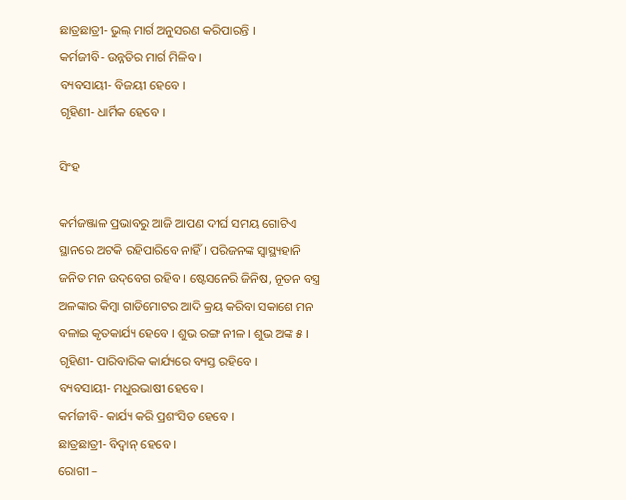ଛାତ୍ରଛାତ୍ରୀ- ଭୁଲ୍ ମାର୍ଗ ଅନୁସରଣ କରିପାରନ୍ତି ।
କର୍ମଜୀବି- ଉନ୍ନତିର ମାର୍ଗ ମିଳିବ ।
ବ୍ୟବସାୟୀ- ବିଜୟୀ ହେବେ ।
ଗୃହିଣୀ- ଧାର୍ମିକ ହେବେ ।

ସିଂହ

କର୍ମଜଞ୍ଜାଳ ପ୍ରଭାବରୁ ଆଜି ଆପଣ ଦୀର୍ଘ ସମୟ ଗୋଟିଏ ସ୍ଥାନରେ ଅଟକି ରହିପାରିବେ ନାହିଁ । ପରିଜନଙ୍କ ସ୍ୱାସ୍ଥ୍ୟହାନି ଜନିତ ମନ ଉଦ୍‌ବେଗ ରହିବ । ଷ୍ଟେସନେରି ଜିନିଷ, ନୂତନ ବସ୍ତ୍ର ଅଳଙ୍କାର କିମ୍ବା ଗାଡିମୋଟର ଆଦି କ୍ରୟ କରିବା ସକାଶେ ମନ ବଳାଇ କୃତକାର୍ଯ୍ୟ ହେବେ । ଶୁଭ ରଙ୍ଗ ନୀଳ । ଶୁଭ ଅଙ୍କ ୫ ।
ଗୃହିଣୀ- ପାରିବାରିକ କାର୍ଯ୍ୟରେ ବ୍ୟସ୍ତ ରହିବେ ।
ବ୍ୟବସାୟୀ- ମଧୁରଭାଷୀ ହେବେ ।
କର୍ମଜୀବି- କାର୍ଯ୍ୟ କରି ପ୍ରଶଂସିତ ହେବେ ।
ଛାତ୍ରଛାତ୍ରୀ- ବିଦ୍ୱାନ୍ ହେବେ ।
ରୋଗୀ –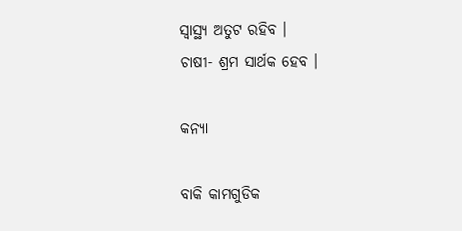ସ୍ୱାସ୍ଥ୍ୟ ଅତୁଟ ରହିବ ।
ଚାଷୀ- ଶ୍ରମ ସାର୍ଥକ ହେବ ।

କନ୍ୟା

ବାକି କାମଗୁଡିକ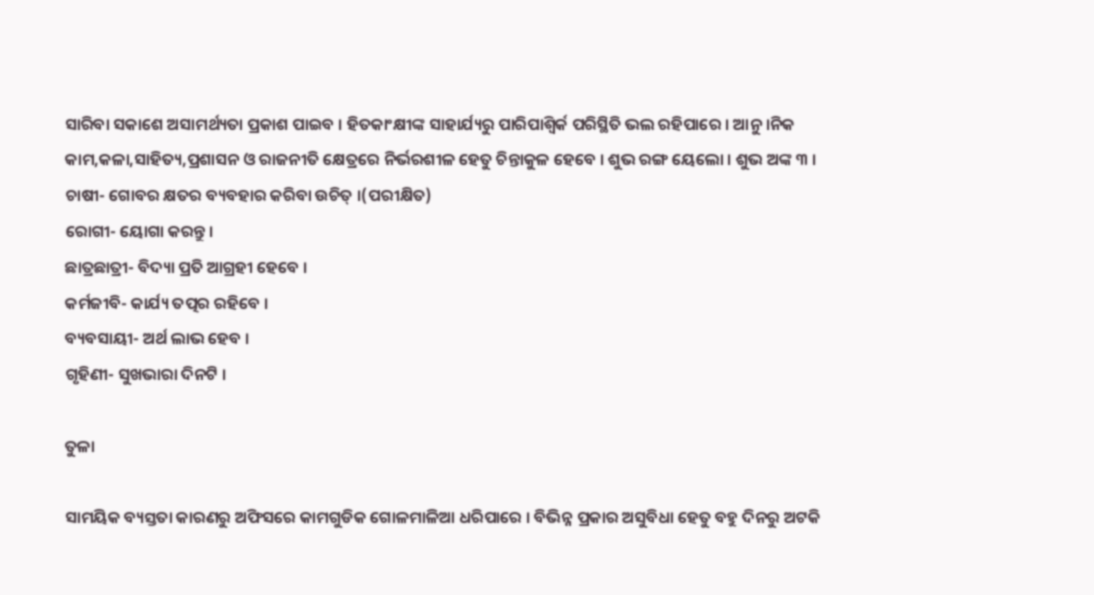ସାରିବା ସକାଶେ ଅସାମର୍ଥ୍ୟତା ପ୍ରକାଶ ପାଇବ । ହିତକାଂକ୍ଷୀଙ୍କ ସାହାର୍ଯ୍ୟରୁ ପାରିପାଶ୍ୱିର୍କ ପରିସ୍ଥିତି ଭଲ ରହିପାରେ । ଆନୁ ।ନିକ କାମ,କଳା,ସାହିତ୍ୟ,ପ୍ରଶାସନ ଓ ରାଜନୀତି କ୍ଷେତ୍ରରେ ନିର୍ଭରଶୀଳ ହେତୁ ଚିନ୍ତାକୁଳ ହେବେ । ଶୁଭ ରଙ୍ଗ ୟେଲୋ । ଶୁଭ ଅଙ୍କ ୩ ।
ଚାଷୀ- ଗୋବର କ୍ଷତର ବ୍ୟବହାର କରିବା ଉଚିତ୍ ।(ପରୀକ୍ଷିତ)
ରୋଗୀ- ୟୋଗା କରନ୍ତୁ ।
ଛାତ୍ରଛାତ୍ରୀ- ବିଦ୍ୟା ପ୍ରତି ଆଗ୍ରହୀ ହେବେ ।
କର୍ମଜୀବି- କାର୍ଯ୍ୟ ତତ୍ପର ରହିବେ ।
ବ୍ୟବସାୟୀ- ଅର୍ଥ ଲାଭ ହେବ ।
ଗୃହିଣୀ- ସୁଖଭାରା ଦିନଟି ।

ତୁଳା

ସାମୟିକ ବ୍ୟସ୍ତତା କାରଣରୁ ଅଫିସରେ କାମଗୁଡିକ ଗୋଳମାଳିଆ ଧରିପାରେ । ବିଭିନ୍ନ ପ୍ରକାର ଅସୁବିଧା ହେତୁ ବହୁ ଦିନରୁ ଅଟକି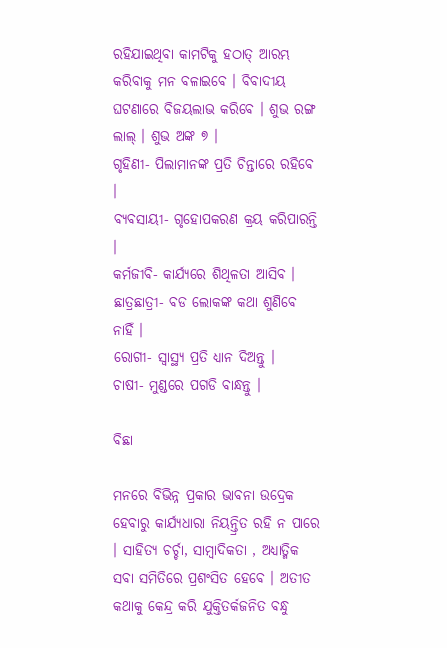ରହିଯାଇଥିବା କାମଟିକୁ ହଠାତ୍ ଆରମ୍ଭ କରିବାକୁ ମନ ବଳାଇବେ । ବିବାଦୀୟ ଘଟଣାରେ ବିଜୟଲାଭ କରିବେ । ଶୁଭ ରଙ୍ଗ ଲାଲ୍ । ଶୁଭ ଅଙ୍କ ୭ ।
ଗୃହିଣୀ- ପିଲାମାନଙ୍କ ପ୍ରତି ଚିନ୍ତାରେ ରହିବେ ।
ବ୍ୟବସାୟୀ- ଗୃହୋପକରଣ କ୍ରୟ କରିପାରନ୍ତି ।
କର୍ମଜୀବି- କାର୍ଯ୍ୟରେ ଶିଥିଳତା ଆସିବ ।
ଛାତ୍ରଛାତ୍ରୀ- ବଡ ଲୋକଙ୍କ କଥା ଶୁଣିବେ ନାହିଁ ।
ରୋଗୀ- ସ୍ୱାସ୍ଥ୍ୟ ପ୍ରତି ଧ୍ୟାନ ଦିଅନ୍ତୁ ।
ଚାଷୀ- ମୁଣ୍ଡରେ ପଗଡି ବାନ୍ଧନ୍ତୁ ।

ବିଛା

ମନରେ ବିଭିନ୍ନ ପ୍ରକାର ଭାବନା ଉଦ୍ରେକ ହେବାରୁ କାର୍ଯ୍ୟଧାରା ନିୟନ୍ତ୍ରିତ ରହି ନ ପାରେ । ସାହିତ୍ୟ ଚର୍ଚ୍ଚା, ସାମ୍ବାଦିକତା , ଅଧ୍ୟାତ୍ମିକ ସବା ସମିତିରେ ପ୍ରଶଂସିତ ହେବେ । ଅତୀତ କଥାକୁ କେନ୍ଦ୍ର କରି ଯୁକ୍ତିତର୍କଜନିତ ବନ୍ଧୁ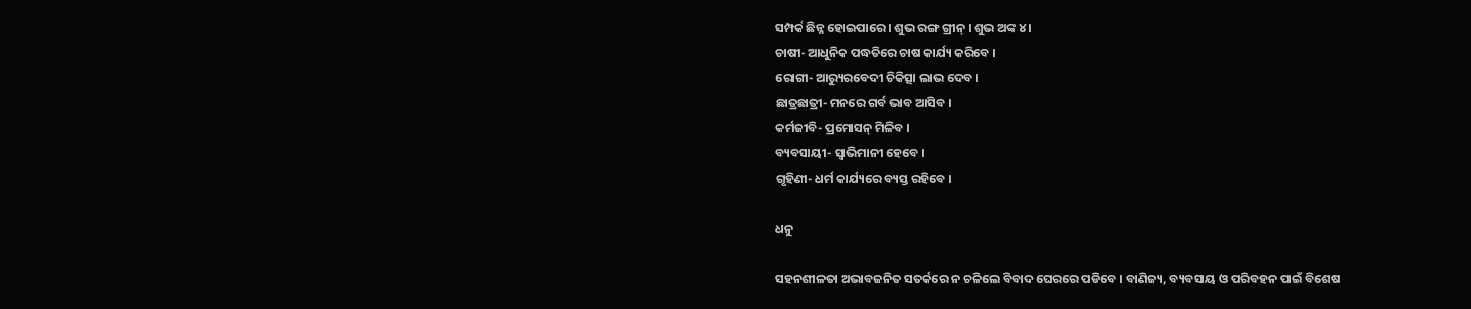ସମ୍ପର୍କ ଛିନ୍ନ ହୋଇପାରେ । ଶୁଭ ରଙ୍ଗ ଗ୍ରୀନ୍ । ଶୁଭ ଅଙ୍କ ୪ ।
ଚାଷୀ- ଆଧୁନିକ ପଦ୍ଧତିରେ ଚାଷ କାର୍ଯ୍ୟ କରିବେ ।
ରୋଗୀ- ଆର‌୍ୟୁରବେଦୀ ଚିକିତ୍ସା ଲାଭ ଦେବ ।
ଛାତ୍ରଛାତ୍ରୀ- ମନରେ ଗର୍ବ ଭାବ ଆସିବ ।
କର୍ମଜୀବି- ପ୍ରମୋସନ୍ ମିଳିବ ।
ବ୍ୟବସାୟୀ- ସ୍ୱାଭିମାନୀ ହେବେ ।
ଗୃହିଣୀ- ଧର୍ମ କାର୍ଯ୍ୟରେ ବ୍ୟସ୍ତ ରହିବେ ।

ଧନୁ

ସହନଶୀଳତା ଅଭାବଜନିତ ସତର୍କରେ ନ ଚଳିଲେ ବିବାଦ ଘେରରେ ପଡିବେ । ବାଣିଜ୍ୟ, ବ୍ୟବସାୟ ଓ ପରିବହନ ପାଇଁ ବିଶେଷ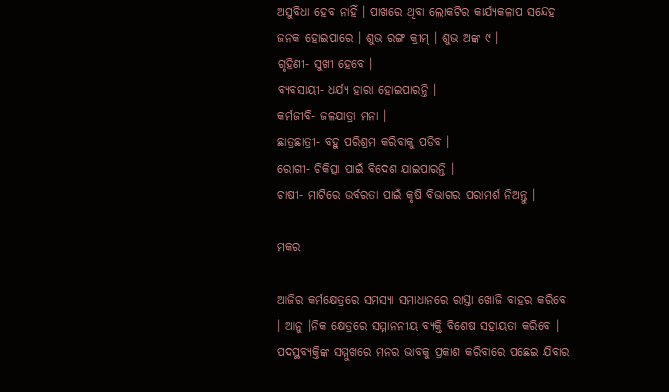ଅସୁବିଧା ହେବ ନାହିଁ । ପାଖରେ ଥିବା ଲୋକଟିର କାର୍ଯ୍ୟକଳାପ ସନ୍ଦେହ ଜନକ ହୋଇପାରେ । ଶୁଭ ରଙ୍ଗ କ୍ରୀମ୍ । ଶୁଭ ଅଙ୍କ ୯ ।
ଗୃହିଣୀ- ସୁଖୀ ହେବେ ।
ବ୍ୟବସାୟୀ- ଧର୍ଯ୍ୟ ହାରା ହୋଇପାରନ୍ତି ।
କର୍ମଜୀବି- ଜଳଯାତ୍ରା ମନା ।
ଛାତ୍ରଛାତ୍ରୀ- ବହୁ ପରିଶ୍ରମ କରିବାକୁ ପଡିବ ।
ରୋଗୀ- ଚିକିତ୍ସା ପାଇଁ ବିଦେଶ ଯାଇପାରନ୍ତି ।
ଚାଷୀ- ମାଟିରେ ଉର୍ବରତା ପାଇଁ କୃଷି ବିଭାଗର ପରାମର୍ଶ ନିଅନ୍ତୁ ।

ମକର

ଆଜିର କର୍ମକ୍ଷେତ୍ରରେ ସମସ୍ୟା ସମାଧାନରେ ରାସ୍ତା ଖୋଜି ବାହର କରିବେ । ଆନୁ ।ନିକ କ୍ଷେତ୍ରରେ ସମ୍ମାନନୀୟ ବ୍ୟକ୍ତି ବିଶେଷ ସହାୟତା କରିବେ । ପଦସ୍ଥବ୍ୟକ୍ତିଙ୍କ ସମ୍ମୁଖରେ ମନର ଭାବକୁ ପ୍ରକାଶ କରିବାରେ ପଛେଇ ଯିବାର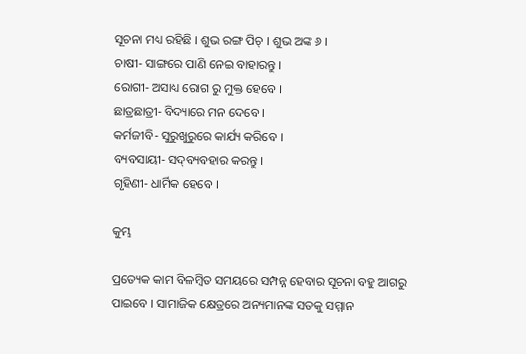ସୂଚନା ମଧ୍ୟ ରହିଛି । ଶୁଭ ରଙ୍ଗ ପିଚ୍ । ଶୁଭ ଅଙ୍କ ୬ ।
ଚାଷୀ- ସାଙ୍ଗରେ ପାଣି ନେଇ ବାହାରନ୍ତୁ ।
ରୋଗୀ- ଅସାଧ୍ୟ ରୋଗ ରୁ ମୁକ୍ତ ହେବେ ।
ଛାତ୍ରଛାତ୍ରୀ- ବିଦ୍ୟାରେ ମନ ଦେବେ ।
କର୍ମଜୀବି- ସୁରୁଖୁରୁରେ କାର୍ଯ୍ୟ କରିବେ ।
ବ୍ୟବସାୟୀ- ସଦ୍‌ବ୍ୟବହାର କରନ୍ତୁ ।
ଗୃହିଣୀ- ଧାର୍ମିକ ହେବେ ।

କୁମ୍ଭ

ପ୍ରତ୍ୟେକ କାମ ବିଳମ୍ବିତ ସମୟରେ ସମ୍ପନ୍ନ ହେବାର ସୂଚନା ବହୁ ଆଗରୁ ପାଇବେ । ସାମାଜିକ କ୍ଷେତ୍ରରେ ଅନ୍ୟମାନଙ୍କ ସତକୁ ସମ୍ମାନ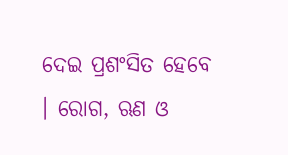ଦେଇ ପ୍ରଶଂସିତ ହେବେ । ରୋଗ, ଋଣ ଓ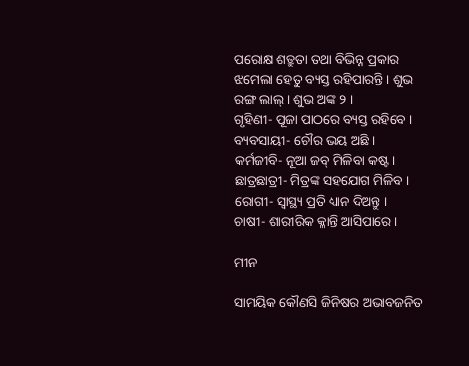ପରୋକ୍ଷ ଶତ୍ରୁତା ତଥା ବିଭିନ୍ନ ପ୍ରକାର ଝମେଲା ହେତୁ ବ୍ୟସ୍ତ ରହିପାରନ୍ତି । ଶୁଭ ରଙ୍ଗ ଲାଲ୍ । ଶୁଭ ଅଙ୍କ ୨ ।
ଗୃହିଣୀ- ପୂଜା ପାଠରେ ବ୍ୟସ୍ତ ରହିବେ ।
ବ୍ୟବସାୟୀ- ଚୌର ଭୟ ଅଛି ।
କର୍ମଜୀବି- ନୂଆ ଜବ୍ ମିଳିବା କଷ୍ଟ ।
ଛାତ୍ରଛାତ୍ରୀ- ମିତ୍ରଙ୍କ ସହଯୋଗ ମିଳିବ ।
ରୋଗୀ- ସ୍ୱାସ୍ଥ୍ୟ ପ୍ରତି ଧ୍ୟାନ ଦିଅନ୍ତୁ ।
ଚାଷୀ- ଶାରୀରିକ କ୍ଳାନ୍ତି ଆସିପାରେ ।

ମୀନ

ସାମୟିକ କୌଣସି ଜିନିଷର ଅଭାବଜନିତ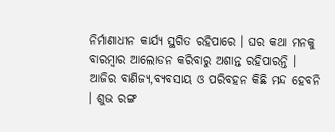ନିର୍ମାଣାଧୀନ କାର୍ଯ୍ୟ ସ୍ଥଗିତ ରହିପାରେ । ଘର କଥା ମନକୁ ବାରମ୍ବାର ଆଲୋଡନ କରିବାରୁ ଅଶାନ୍ତ ରହିପାରନ୍ତି । ଆଜିର ବାଣିଜ୍ୟ,ବ୍ୟବସାୟ ଓ ପରିବହନ କିଛି ମନ୍ଦ ହେବନି । ଶୁଭ ରଙ୍ଗ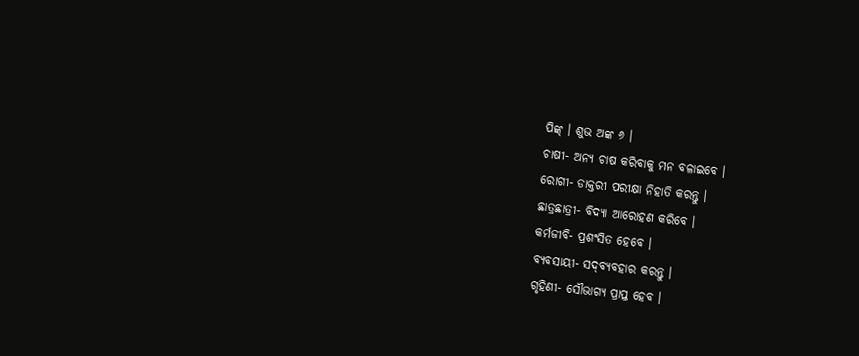ପିଙ୍କ୍ । ଶୁଭ ଅଙ୍କ ୬ ।
ଚାଷୀ- ଅନ୍ୟ ଚାଷ କରିବାକୁ ମନ ବଳାଇବେ ।
ରୋଗୀ- ଡାକ୍ତରୀ ପରୀକ୍ଷା ନିହାତି କରନ୍ତୁ ।
ଛାତ୍ରଛାତ୍ରୀ- ବିଦ୍ୟା ଆରୋହଣ କରିବେ ।
କର୍ମଜୀବି- ପ୍ରଶଂସିତ ହେବେ ।
ବ୍ୟବସାୟୀ- ସଦ୍‌ବ୍ୟବହାର କରନ୍ତୁ ।
ଗୃହିଣୀ- ସୌଭାଗ୍ୟ ପ୍ରାପ୍ତ ହେବ ।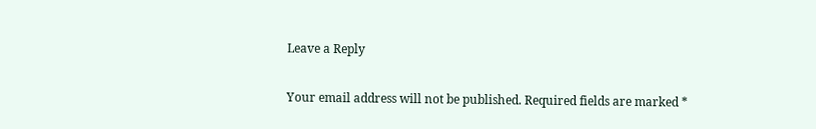Leave a Reply

Your email address will not be published. Required fields are marked *